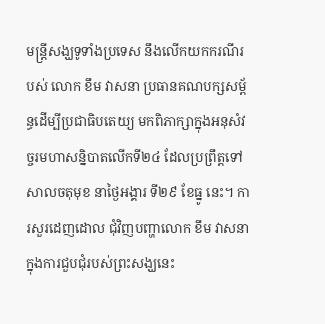មន្ត្រីសង្ឃទូទាំងប្រទេស នឹងលើកយកករណីរបស់ លោក ខឹម វាសនា ប្រធានគណបក្សសម្ព័ន្ធដើម្បីប្រជាធិបតេយ្យ មកពិភាក្សាក្នុងអនុសំវច្ចរមហាសន្និបាតលើកទី២៤ ដែលប្រព្រឹត្តទៅសាលចតុមុខ នាថ្ងៃអង្គារ ទី២៩ ខែធ្នូ នេះ។ ការសួរដេញដោល ជុំវិញបញ្ហាលោក ខឹម វាសនា ក្នុងការជួបជុំរបស់ព្រះសង្ឃនេះ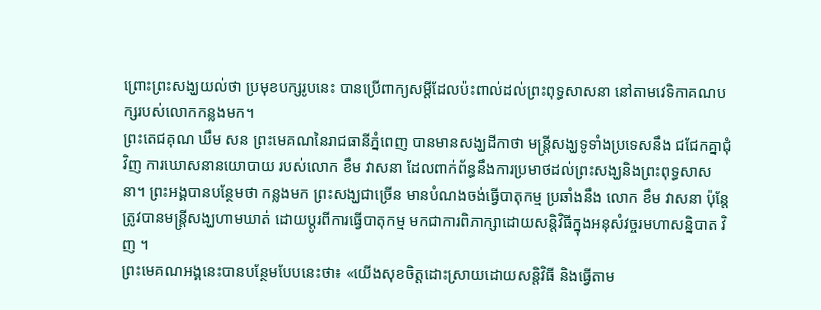ព្រោះព្រះសង្ឃយល់ថា ប្រមុខបក្សរូបនេះ បានប្រើពាក្យសម្តីដែលប៉ះពាល់ដល់ព្រះពុទ្ធសាសនា នៅតាមវេទិកាគណបក្សរបស់លោកកន្លងមក។
ព្រះតេជគុណ ឃឹម សន ព្រះមេគណនៃរាជធានីភ្នំពេញ បានមានសង្ឃដីកាថា មន្ត្រីសង្ឃទូទាំងប្រទេសនឹង ជជែកគ្នាជុំវិញ ការឃោសនានយោបាយ របស់លោក ខឹម វាសនា ដែលពាក់ព័ន្ធនឹងការប្រមាថដល់ព្រះសង្ឃនិងព្រះពុទ្ធសាសនា។ ព្រះអង្គបានបន្ថែមថា កន្លងមក ព្រះសង្ឃជាច្រើន មានបំណងចង់ធ្វើបាតុកម្ម ប្រឆាំងនឹង លោក ខឹម វាសនា ប៉ុន្តែ ត្រូវបានមន្ត្រីសង្ឃហាមឃាត់ ដោយប្តូរពីការធ្វើបាតុកម្ម មកជាការពិភាក្សាដោយសន្តិវិធីក្នុងអនុសំវច្ចរមហាសន្និបាត វិញ ។
ព្រះមេគណអង្គនេះបានបន្ថែមបែបនេះថា៖ «យើងសុខចិត្តដោះស្រាយដោយសន្តិវិធី និងធ្វើតាម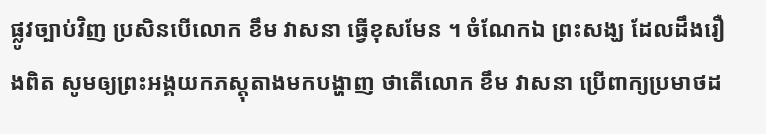ផ្លូវច្បាប់វិញ ប្រសិនបើលោក ខឹម វាសនា ធ្វើខុសមែន ។ ចំណែកឯ ព្រះសង្ឃ ដែលដឹងរឿងពិត សូមឲ្យព្រះអង្គយកភស្តុតាងមកបង្ហាញ ថាតើលោក ខឹម វាសនា ប្រើពាក្យប្រមាថដ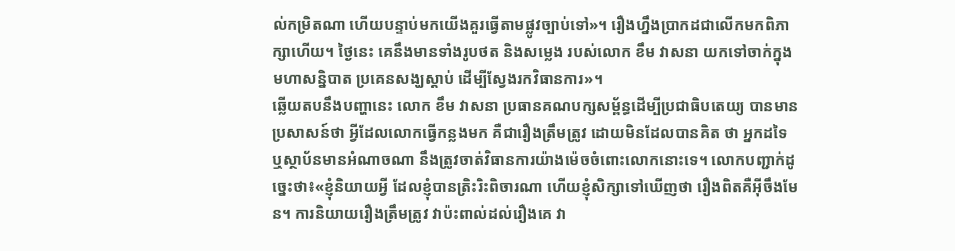ល់កម្រិតណា ហើយបន្ទាប់មកយើងគួរធ្វើតាមផ្លូវច្បាប់ទៅ»។ រឿងហ្នឹងប្រាកដជាលើកមកពិភាក្សាហើយ។ ថ្ងៃនេះ គេនឹងមានទាំងរូបថត និងសម្លេង របស់លោក ខឹម វាសនា យកទៅចាក់ក្នុងមហាសន្និបាត ប្រគេនសង្ឃស្តាប់ ដើម្បីស្វែងរកវិធានការ»។
ឆ្លើយតបនឹងបញ្ហានេះ លោក ខឹម វាសនា ប្រធានគណបក្សសម្ព័ន្ធដើម្បីប្រជាធិបតេយ្យ បានមានប្រសាសន៍ថា អ្វីដែលលោកធ្វើកន្លងមក គឺជារឿងត្រឹមត្រូវ ដោយមិនដែលបានគិត ថា អ្នកដទៃ ឬស្ថាប័នមានអំណាចណា នឹងត្រូវចាត់វិធានការយ៉ាងម៉េចចំពោះលោកនោះទេ។ លោកបញ្ជាក់ដូច្នេះថា៖«ខ្ញុំនិយាយអ្វី ដែលខ្ញុំបានត្រិះរិះពិចារណា ហើយខ្ញុំសិក្សាទៅឃើញថា រឿងពិតគឺអ៊ីចឹងមែន។ ការនិយាយរឿងត្រឹមត្រូវ វាប៉ះពាល់ដល់រឿងគេ វា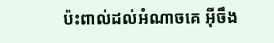ប៉ះពាល់ដល់អំណាចគេ អ៊ីចឹង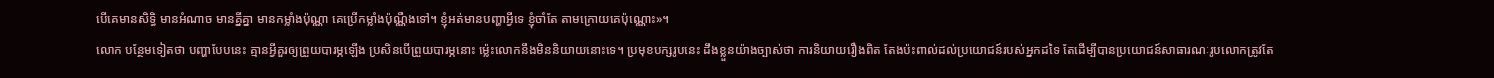បើគេមានសិទ្ធិ មានអំណាច មានគ្នីគ្នា មានកម្លាំងប៉ុណ្ណា គេប្រើកម្លាំងប៉ុណ្ណឺងទៅ។ ខ្ញុំអត់មានបញ្ហាអ្វីទេ ខ្ញុំចាំតែ តាមក្រោយគេប៉ុណ្ណោះ»។
លោក បន្ថែមទៀតថា បញ្ហាបែបនេះ គ្មានអ្វីគួរឲ្យព្រួយបារម្ភឡើង ប្រសិនបើព្រួយបារម្ភនោះ ម្ល៉េះលោកនឹងមិននិយាយនោះទេ។ ប្រមុខបក្សរូបនេះ ដឹងខ្លួនយ៉ាងច្បាស់ថា ការនិយាយរឿងពិត តែងប៉ះពាល់ដល់ប្រយោជន៍របស់អ្នកដទៃ តែដើម្បីបានប្រយោជន៍សាធារណៈរូបលោកត្រូវតែ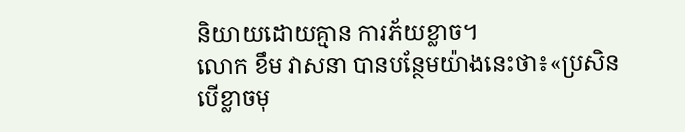និយាយដោយគ្មាន ការភ័យខ្លាច។
លោក ខឹម វាសនា បានបន្ថែមយ៉ាងនេះថា៖«ប្រសិនបើខ្លាចមុ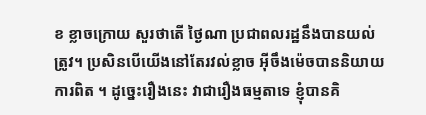ខ ខ្លាចក្រោយ សួរថាតើ ថ្ងៃណា ប្រជាពលរដ្ឋនឹងបានយល់ត្រូវ។ ប្រសិនបើយើងនៅតែរវល់ខ្លាច អ៊ីចឹងម៉េចបាននិយាយការពិត ។ ដូច្នេះរឿងនេះ វាជារឿងធម្មតាទេ ខ្ញុំបានគិ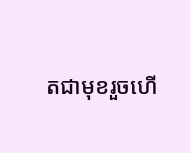តជាមុខរួចហើ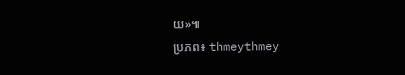យ»៕
ប្រភព៖ thmeythmey